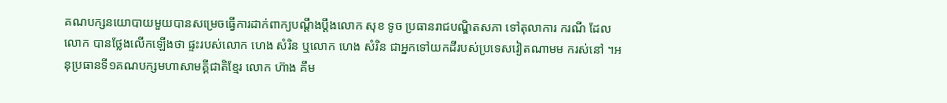គណបក្សនយោបាយមួយបានសម្រេចធ្វើការដាក់ពាក្យបណ្ដឹងប្ដឹងលោក សុខ ទូច ប្រធានរាជបណ្ឌិតសភា ទៅតុលាការ ករណី ដែលលោក បានថ្លែងលើកឡើងថា ផ្ទះរបស់លោក ហេង សំរិន ឬលោក ហេង សំរិន ជាអ្នកទៅយកដីរបស់ប្រទេសវៀតណាមម ករស់នៅ ។អនុប្រធានទី១គណបក្សមហាសាមគ្គីជាតិខ្មែរ លោក ហ៊ាង គឹម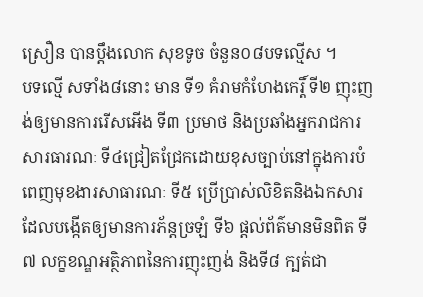ស្រឿន បានប្តឹងលោក សុខទូច ចំនួន០៨បទល្មើស ។
បទល្មើ សទាំង៨នោះ មាន ទី១ គំរាមកំហែងកេរ្តិ៍ ទី២ ញុះញង់ឲ្យមានការរើសអើង ទី៣ ប្រមាថ និងប្រឆាំងអ្នករាជការ
សារធារណៈ ទី៤ជ្រៀតជ្រែកដោយខុសច្បាប់នៅក្នុងការបំពេញមុខងារសាធារណៈ ទី៥ ប្រើប្រាស់លិខិតនិងឯកសារ
ដែលបង្កើតឲ្យមានការភ័ន្តច្រឡំ ទី៦ ផ្តល់ព័ត៌មានមិនពិត ទី៧ លក្ខខណ្ឌអត្ថិភាពនៃការញុះញង់ និងទី៨ ក្បត់ជា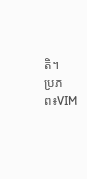តិ។
ប្រភព៖VIM